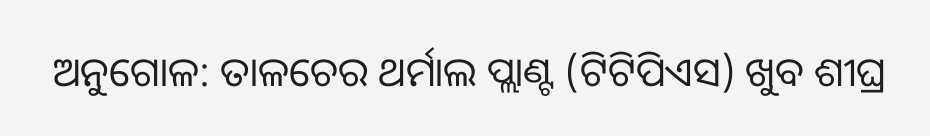ଅନୁଗୋଳ: ତାଳଚେର ଥର୍ମାଲ ପ୍ଲାଣ୍ଟ (ଟିଟିପିଏସ) ଖୁବ ଶୀଘ୍ର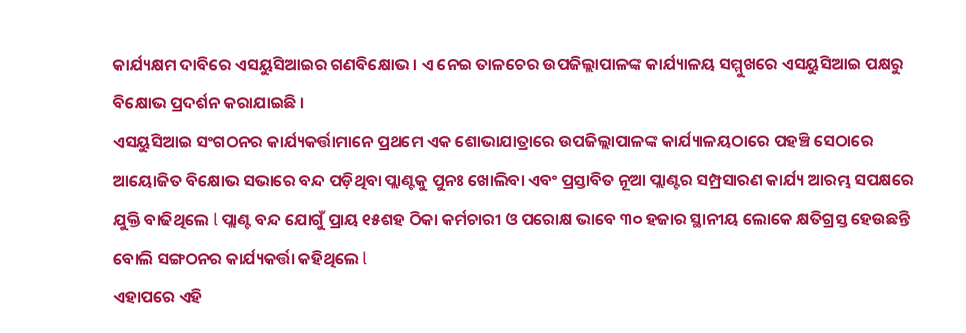କାର୍ଯ୍ୟକ୍ଷମ ଦାବିରେ ଏସୟୁସିଆଇର ଗଣବିକ୍ଷୋଭ । ଏ ନେଇ ତାଳଚେର ଉପଜିଲ୍ଲାପାଳଙ୍କ କାର୍ଯ୍ୟାଳୟ ସମ୍ମୁଖରେ ଏସୟୁସିଆଇ ପକ୍ଷରୁ ବିକ୍ଷୋଭ ପ୍ରଦର୍ଶନ କରାଯାଇଛି ।
ଏସୟୁସିଆଇ ସଂଗଠନର କାର୍ଯ୍ୟକର୍ତ୍ତାମାନେ ପ୍ରଥମେ ଏକ ଶୋଭାଯାତ୍ରାରେ ଉପଜିଲ୍ଲାପାଳଙ୍କ କାର୍ଯ୍ୟାଳୟଠାରେ ପହଞ୍ଚି ସେଠାରେ ଆୟୋଜିତ ବିକ୍ଷୋଭ ସଭାରେ ବନ୍ଦ ପଡ଼ିଥିବା ପ୍ଲାଣ୍ଟକୁ ପୁନଃ ଖୋଲିବା ଏବଂ ପ୍ରସ୍ତାବିତ ନୂଆ ପ୍ଲାଣ୍ଟର ସମ୍ପ୍ରସାରଣ କାର୍ଯ୍ୟ ଆରମ୍ଭ ସପକ୍ଷରେ ଯୁକ୍ତି ବାଢିଥିଲେ l ପ୍ଲାଣ୍ଟ ବନ୍ଦ ଯୋଗୁଁ ପ୍ରାୟ ୧୫ଶହ ଠିକା କର୍ମଚାରୀ ଓ ପରୋକ୍ଷ ଭାବେ ୩୦ ହଜାର ସ୍ଥାନୀୟ ଲୋକେ କ୍ଷତିଗ୍ରସ୍ତ ହେଉଛନ୍ତି ବୋଲି ସଙ୍ଗଠନର କାର୍ଯ୍ୟକର୍ତ୍ତା କହିଥିଲେ l
ଏହାପରେ ଏହି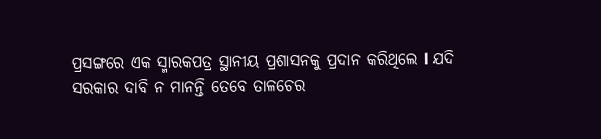ପ୍ରସଙ୍ଗରେ ଏକ ସ୍ମାରକପତ୍ର ସ୍ଥାନୀୟ ପ୍ରଶାସନକୁ ପ୍ରଦାନ କରିଥିଲେ l ଯଦି ସରକାର ଦାବି ନ ମାନନ୍ତି ତେବେ ତାଳଚେର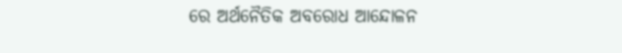ରେ ଅର୍ଥନୈତିକ ଅବରୋଧ ଆନ୍ଦୋଳନ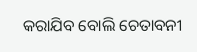କରାଯିବ ବୋଲି ଚେତାବନୀ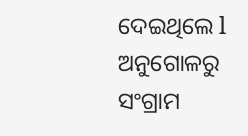ଦେଇଥିଲେ l
ଅନୁଗୋଳରୁ ସଂଗ୍ରାମ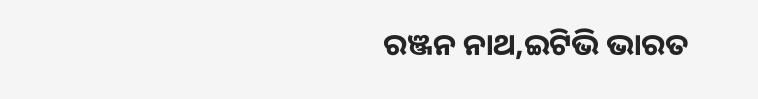ରଞ୍ଜନ ନାଥ,ଇଟିଭି ଭାରତ